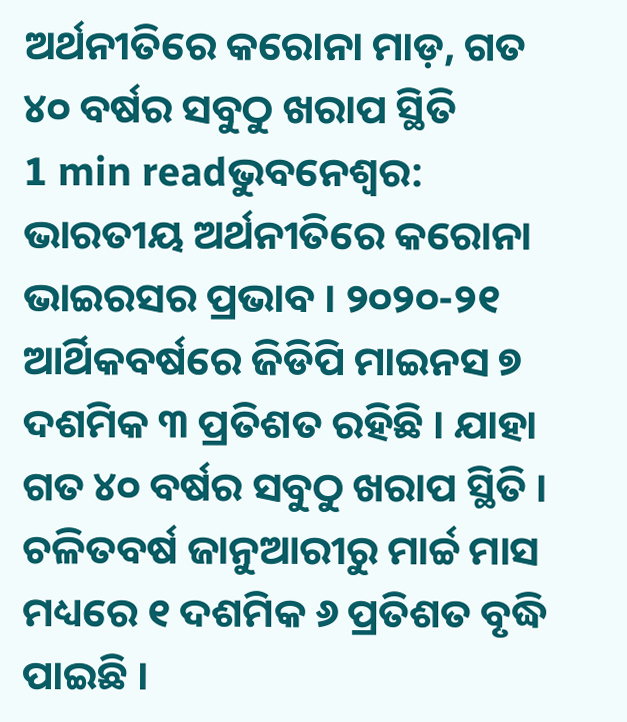ଅର୍ଥନୀତିରେ କରୋନା ମାଡ଼, ଗତ ୪୦ ବର୍ଷର ସବୁଠୁ ଖରାପ ସ୍ଥିତି
1 min readଭୁବନେଶ୍ୱର: ଭାରତୀୟ ଅର୍ଥନୀତିରେ କରୋନା ଭାଇରସର ପ୍ରଭାବ । ୨୦୨୦-୨୧ ଆର୍ଥିକବର୍ଷରେ ଜିଡିପି ମାଇନସ ୭ ଦଶମିକ ୩ ପ୍ରତିଶତ ରହିଛି । ଯାହା ଗତ ୪୦ ବର୍ଷର ସବୁଠୁ ଖରାପ ସ୍ଥିତି । ଚଳିତବର୍ଷ ଜାନୁଆରୀରୁ ମାର୍ଚ୍ଚ ମାସ ମଧ୍ୟରେ ୧ ଦଶମିକ ୬ ପ୍ରତିଶତ ବୃଦ୍ଧି ପାଇଛି ।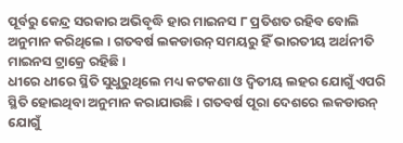ପୂର୍ବରୁ କେନ୍ଦ୍ର ସରକାର ଅଭିବୃଦ୍ଧି ହାର ମାଇନସ ୮ ପ୍ରତିଶତ ରହିବ ବୋଲି ଅନୁମାନ କରିଥିଲେ । ଗତବର୍ଷ ଲକଡାଉନ୍ ସମୟରୁ ହିଁ ଭାରତୀୟ ଅର୍ଥନୀତି ମାଇନସ ଟ୍ରାକ୍ରେ ରହିଛି ।
ଧୀରେ ଧୀରେ ସ୍ଥିତି ସୁଧୁରୁଥିଲେ ମଧ୍ୟ କଟକଣା ଓ ଦ୍ବିତୀୟ ଲହର ଯୋଗୁଁ ଏପରି ସ୍ଥିତି ହୋଇଥିବା ଅନୁମାନ କରାଯାଉଛି । ଗତବର୍ଷ ପୂରା ଦେଶରେ ଲକଡାଉନ୍ ଯୋଗୁଁ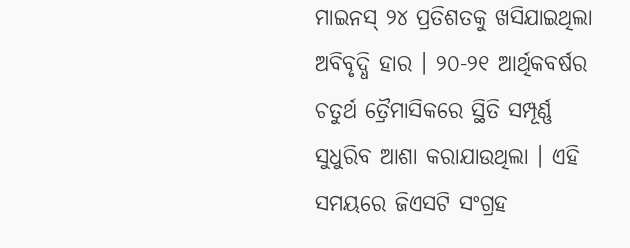ମାଇନସ୍ ୨୪ ପ୍ରତିଶତକୁ ଖସିଯାଇଥିଲା ଅବିବୃଦ୍ଧି ହାର । ୨୦-୨୧ ଆର୍ଥିକବର୍ଷର ଚତୁର୍ଥ ତ୍ରୈମାସିକରେ ସ୍ଥିତି ସମ୍ପୂର୍ଣ୍ଣ ସୁଧୁରିବ ଆଶା କରାଯାଉଥିଲା । ଏହି ସମୟରେ ଜିଏସଟି ସଂଗ୍ରହ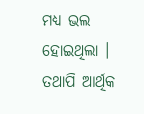ମଧ୍ୟ ଭଲ ହୋଇଥିଲା । ତଥାପି ଆର୍ଥିକ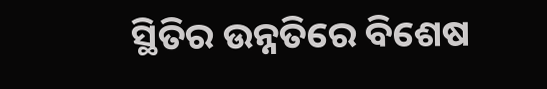ସ୍ଥିତିର ଉନ୍ନତିରେ ବିଶେଷ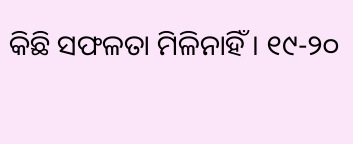କିଛି ସଫଳତା ମିଳିନାହିଁ । ୧୯-୨୦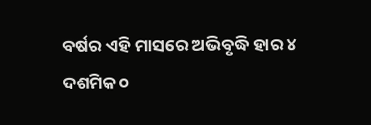ବର୍ଷର ଏହି ମାସରେ ଅଭିବୃଦ୍ଧି ହାର ୪ ଦଶମିକ ୦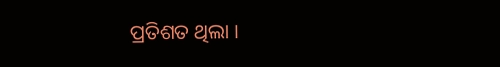ପ୍ରତିଶତ ଥିଲା ।